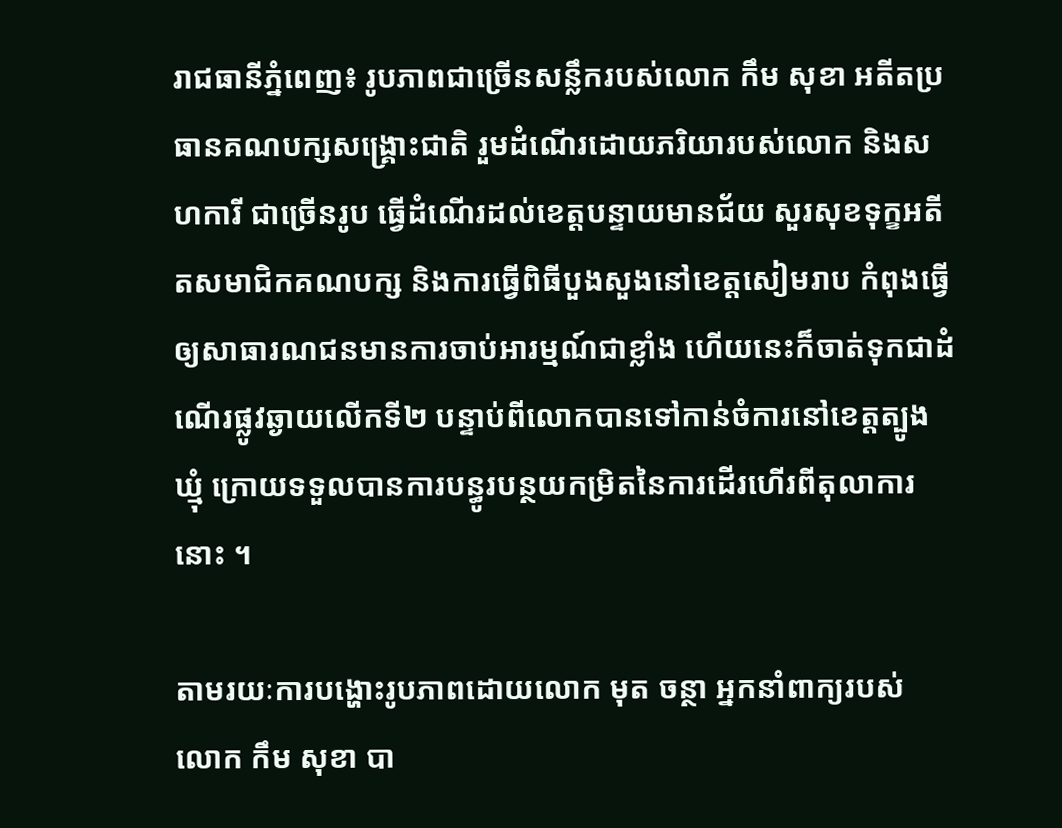រាជធានីភ្នំពេញ៖ រូបភាពជាច្រើនសន្លឹករបស់លោក កឹម សុខា អតីតប្រធានគណបក្សសង្គ្រោះជាតិ រួមដំណើរដោយភរិយារបស់លោក និងសហការី ជាច្រើនរូប ធ្វើដំណើរដល់ខេត្តបន្ទាយមានជ័យ សួរសុខទុក្ខអតីតសមាជិកគណបក្ស និងការធ្វើពិធីបួងសួងនៅខេត្តសៀមរាប កំពុងធ្វើឲ្យសាធារណជនមានការចាប់អារម្មណ៍ជាខ្លាំង ហើយនេះក៏ចាត់ទុកជាដំណើរផ្លូវឆ្ងាយលើកទី២ បន្ទាប់ពីលោកបានទៅកាន់ចំការនៅខេត្តត្បូងឃ្មុំ ក្រោយទទួលបានការបន្ធូរបន្ថយកម្រិតនៃការដើរហើរពីតុលាការនោះ ។

តាមរយៈការបង្ហោះរូបភាពដោយលោក មុត ចន្ថា អ្នកនាំពាក្យរបស់ លោក កឹម សុខា បា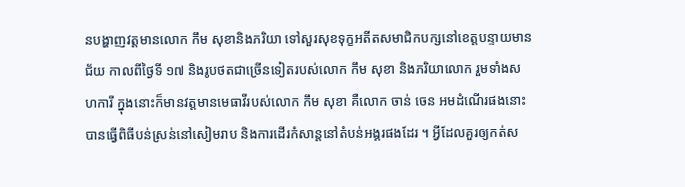នបង្ហាញវត្តមានលោក កឹម សុខានិងភរិយា ទៅសួរសុខទុក្ខអតីតសមាជិកបក្សនៅខេត្តបន្ទាយមានជ័យ កាលពីថ្ងៃទី ១៧ និងរូបថតជាច្រើនទៀតរបស់លោក កឹម សុខា និងភរិយាលោក រួមទាំងសហការី ក្នុងនោះក៏មានវត្តមានមេធាវីរបស់លោក កឹម សុខា គឺលោក ចាន់ ចេន អមដំណើរផងនោះ បានធ្វើពិធីបន់ស្រន់នៅសៀមរាប និងការដើរកំសាន្តនៅតំបន់អង្គរផងដែរ ។ អ្វីដែលគួរឲ្យកត់ស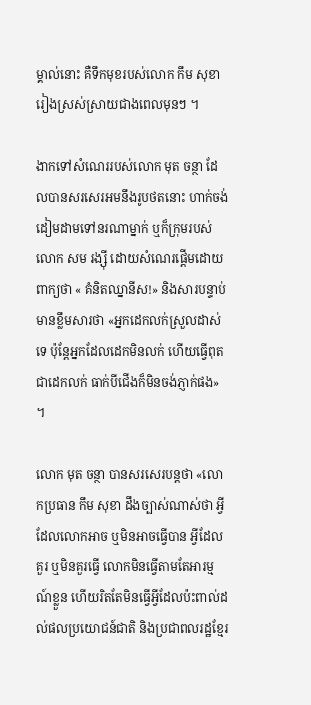ម្គាល់នោះ គឺទឹកមុខរបស់លោក កឹម សុខា រៀងស្រស់ស្រាយជាងពេលមុនៗ ។

ងាកទៅសំណេររបស់លោក មុត ចន្ថា ដែលបានសរសេរអមនឹងរូបថតនោះ ហាក់ចង់ដៀមដាមទៅនរណាម្នាក់ ឬក៏ក្រុមរបស់លោក សម រង្ស៊ី ដោយសំណេរផ្តើមដោយពាក្យថា « គំនិតឈ្នានីស!» និងសារបន្ទាប់មានខ្លឹមសារថា «អ្នកដេកលក់ស្រួលដាស់ទេ ប៉ុន្តែអ្នកដែលដេកមិនលក់ ហើយធ្វើពុតជាដេកលក់ ធាក់បីជើងក៏មិនចង់ភ្ញាក់ផង» ។

លោក មុត ចន្ថា បានសរសេរបន្តថា «លោកប្រធាន កឹម សុខា ដឹងច្បាស់ណាស់ថា អ្វីដែលលោកអាច ឬមិនអាចធ្វើបាន អ្វីដែលគួរ ឬមិនគួរធ្វើ លោកមិនធ្វើតាមតែអារម្មណ៍ខ្លួន ហើយរិតតែមិនធ្វើអ្វីដែលប៉ះពាល់ដល់ផលប្រយោជន៍ជាតិ និងប្រជាពលរដ្ឋខ្មែរ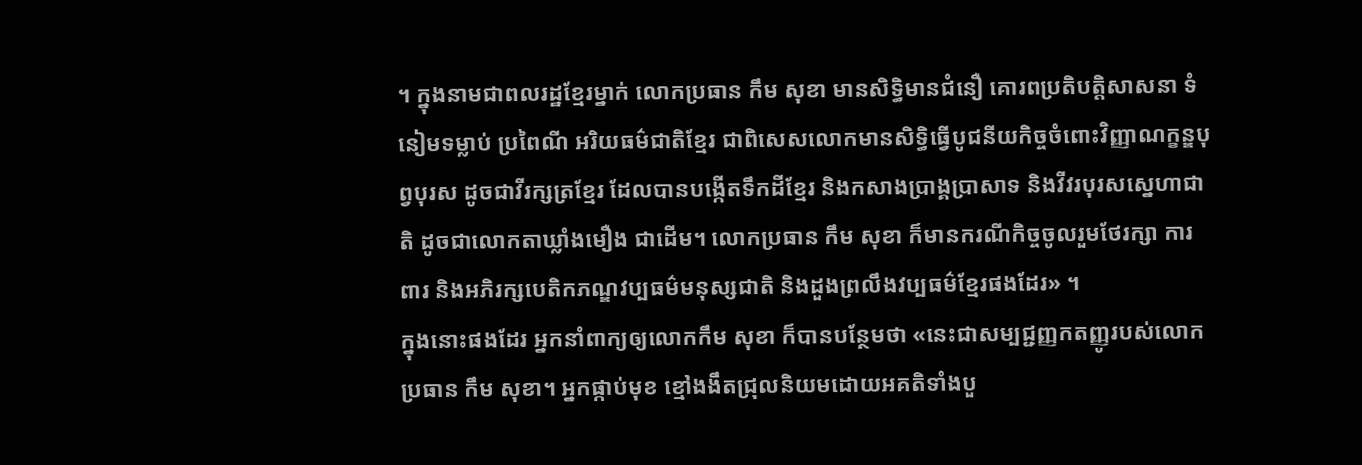។ ក្នុងនាមជាពលរដ្ឋខ្មែរម្នាក់ លោកប្រធាន កឹម សុខា មានសិទ្ធិមានជំនឿ គោរពប្រតិបត្តិសាសនា ទំនៀមទម្លាប់ ប្រពៃណី អរិយធម៌ជាតិខ្មែរ ជាពិសេសលោកមានសិទ្ធិធ្វើបូជនីយកិច្ចចំពោះវិញ្ញាណក្ខន្ឌបុព្វបុរស ដូចជាវីរក្សត្រខ្មែរ ដែលបានបង្កើតទឹកដីខ្មែរ និងកសាងប្រាង្គប្រាសាទ និងវីវរបុរសស្នេហាជាតិ ដូចជាលោកតាឃ្លាំងមឿង ជាដើម។ លោកប្រធាន កឹម សុខា ក៏មានករណីកិច្ចចូលរួមថែរក្សា ការពារ និងអភិរក្សបេតិកភណ្ឌវប្បធម៌មនុស្សជាតិ និងដួងព្រលឹងវប្បធម៌ខ្មែរផងដែរ» ។
ក្នុងនោះផងដែរ អ្នកនាំពាក្យឲ្យលោកកឹម សុខា ក៏បានបន្ថែមថា «នេះជាសម្បជ្ជញ្ញកតញ្ញូរបស់លោកប្រធាន កឹម សុខា។ អ្នកផ្កាប់មុខ ខ្មៅងងឹតជ្រុលនិយមដោយអគតិទាំងបួ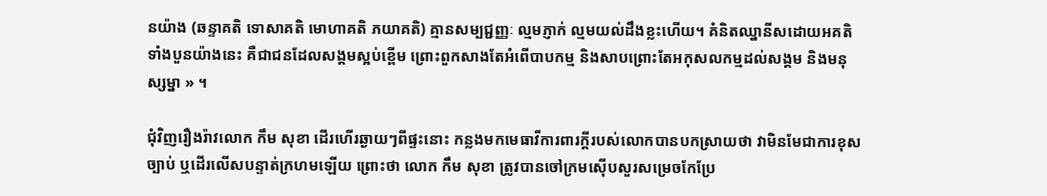នយ៉ាង (ឆន្ទាគតិ ទោសាគតិ មោហាគតិ ភយាគតិ) គ្មានសម្បជ្ជញ្ញៈ ល្មមភ្ញាក់ ល្មមយល់ដឹងខ្លះហើយ។ គំនិតឈ្នានីសដោយអគតិទាំងបួនយ៉ាងនេះ គឺជាជនដែលសង្គមស្អប់ខ្ពើម ព្រោះពួកសាងតែអំពើបាបកម្ម និងសាបព្រោះតែអកុសលកម្មដល់សង្គម និងមនុស្សម្នា » ។

ជុំវិញរឿងរ៉ាវលោក កឹម សុខា ដើរហើរឆ្ងាយៗពីផ្ទះនោះ កន្លងមកមេធាវីការពារក្តីរបស់លោកបានបកស្រាយថា វាមិនមែជាការខុសច្បាប់ ឬដើរលើសបន្ទាត់ក្រហមឡើយ ព្រោះថា លោក កឹម សុខា ត្រូវបានចៅក្រមស៊ើបសួរសម្រេចកែប្រែ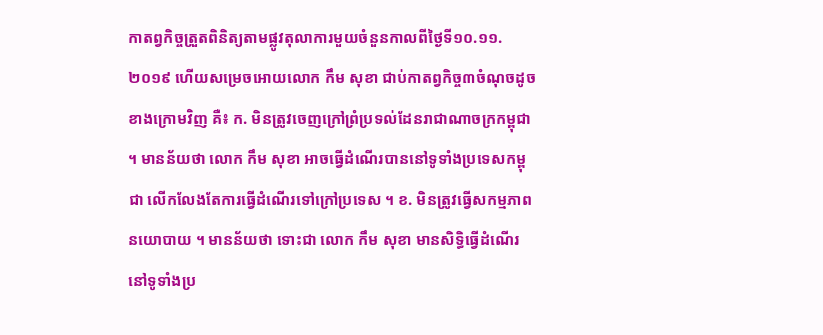កាតព្វកិច្ចត្រួតពិនិត្យតាមផ្លូវតុលាការមួយចំនួនកាលពីថ្ងៃទី១០.១១.២០១៩ ហើយសម្រេចអោយលោក កឹម សុខា ជាប់កាតព្វកិច្ច៣ចំណុចដូចខាងក្រោមវិញ គឺ៖ ក. មិនត្រូវចេញក្រៅព្រំប្រទល់ដែនរាជាណាចក្រកម្ពុជា ។ មានន័យថា លោក កឹម សុខា អាចធ្វើដំណើរបាននៅទូទាំងប្រទេសកម្ពុជា លើកលែងតែការធ្វើដំណើរទៅក្រៅប្រទេស ។ ខ. មិនត្រូវធ្វើសកម្មភាពនយោបាយ ។ មានន័យថា ទោះជា លោក កឹម សុខា មានសិទ្ធិធ្វើដំណើរនៅទូទាំងប្រ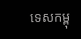ទេសកម្ពុ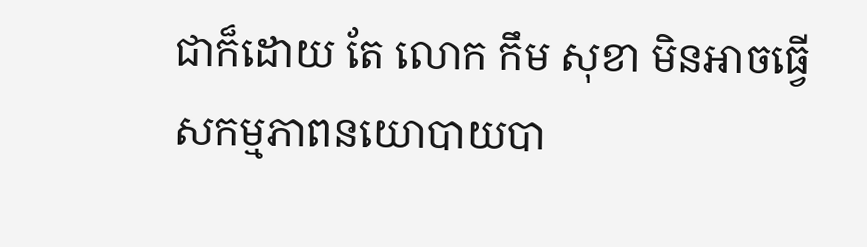ជាក៏ដោយ តែ លោក កឹម សុខា មិនអាចធ្វើសកម្មភាពនយោបាយបា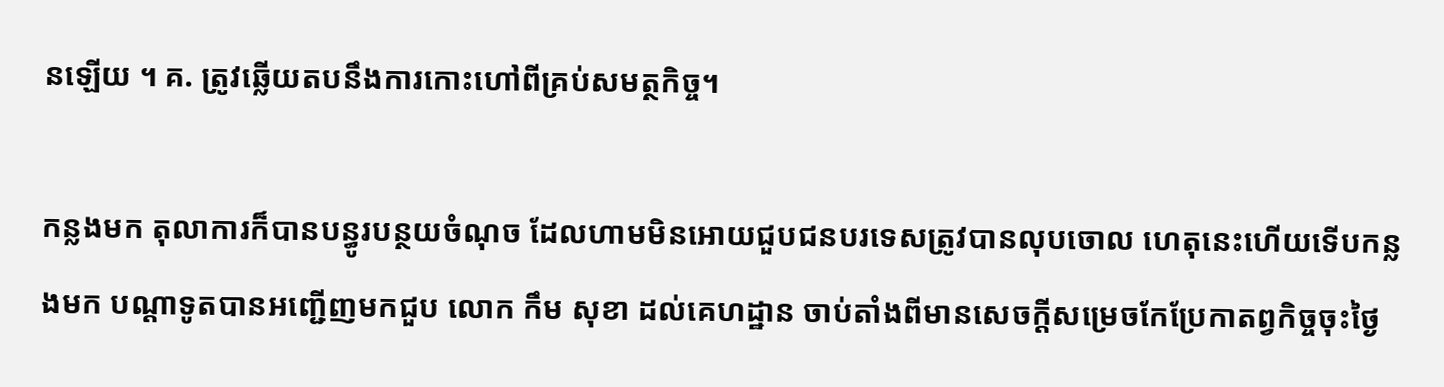នឡើយ ។ គ. ត្រូវឆ្លើយតបនឹងការកោះហៅពីគ្រប់សមត្ថកិច្ច។

កន្លងមក តុលាការក៏បានបន្ធូរបន្ថយចំណុច ដែលហាមមិនអោយជួបជនបរទេសត្រូវបានលុបចោល ហេតុនេះហើយទើបកន្លងមក បណ្តាទូតបានអញ្ជើញមកជួប លោក កឹម សុខា ដល់គេហដ្ឋាន ចាប់តាំងពីមានសេចក្តីសម្រេចកែប្រែកាតព្វកិច្ចចុះថ្ងៃ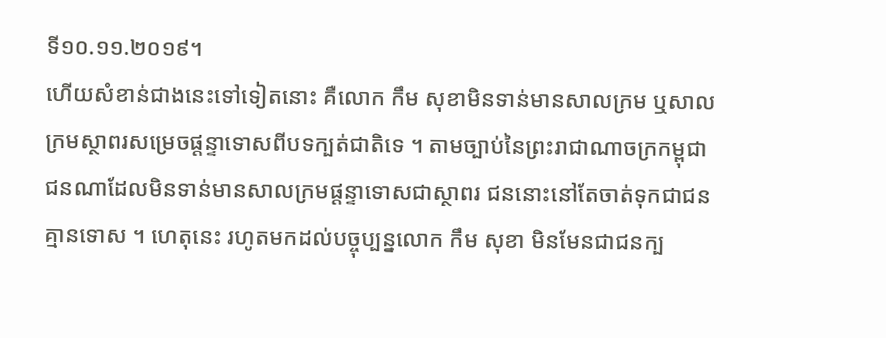ទី១០.១១.២០១៩។
ហើយសំខាន់ជាងនេះទៅទៀតនោះ គឺលោក កឹម សុខាមិនទាន់មានសាលក្រម ឬសាលក្រមស្ថាពរសម្រេចផ្តន្ទាទោសពីបទក្បត់ជាតិទេ ។ តាមច្បាប់នៃព្រះរាជាណាចក្រកម្ពុជា ជនណាដែលមិនទាន់មានសាលក្រមផ្តន្ទាទោសជាស្ថាពរ ជននោះនៅតែចាត់ទុកជាជនគ្មានទោស ។ ហេតុនេះ រហូតមកដល់បច្ចុប្បន្នលោក កឹម សុខា មិនមែនជាជនក្ប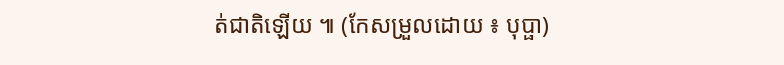ត់ជាតិឡើយ ៕ (កែសម្រួលដោយ ៖ បុប្ផា)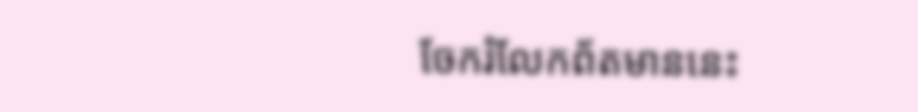ចែករំលែកព័តមាននេះ